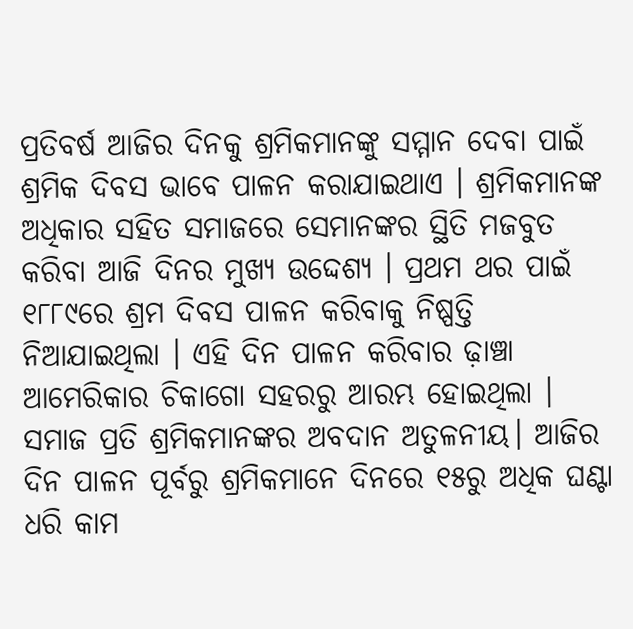ପ୍ରତିବର୍ଷ ଆଜିର ଦିନକୁ ଶ୍ରମିକମାନଙ୍କୁ ସମ୍ମାନ ଦେବା ପାଇଁ ଶ୍ରମିକ ଦିବସ ଭାବେ ପାଳନ କରାଯାଇଥାଏ । ଶ୍ରମିକମାନଙ୍କ ଅଧିକାର ସହିତ ସମାଜରେ ସେମାନଙ୍କର ସ୍ଥିତି ମଜବୁତ କରିବା ଆଜି ଦିନର ମୁଖ୍ୟ ଉଦ୍ଦେଶ୍ୟ । ପ୍ରଥମ ଥର ପାଇଁ ୧୮୮୯ରେ ଶ୍ରମ ଦିବସ ପାଳନ କରିବାକୁ ନିଷ୍ପତ୍ତି ନିଆଯାଇଥିଲା । ଏହି ଦିନ ପାଳନ କରିବାର ଢ଼ାଞ୍ଚା ଆମେରିକାର ଚିକାଗୋ ସହରରୁ ଆରମ୍ଭ ହୋଇଥିଲା ।
ସମାଜ ପ୍ରତି ଶ୍ରମିକମାନଙ୍କର ଅବଦାନ ଅତୁଳନୀୟ। ଆଜିର ଦିନ ପାଳନ ପୂର୍ବରୁ ଶ୍ରମିକମାନେ ଦିନରେ ୧୫ରୁ ଅଧିକ ଘଣ୍ଟା ଧରି କାମ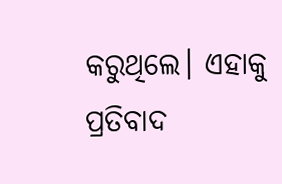କରୁଥିଲେ। ଏହାକୁ ପ୍ରତିବାଦ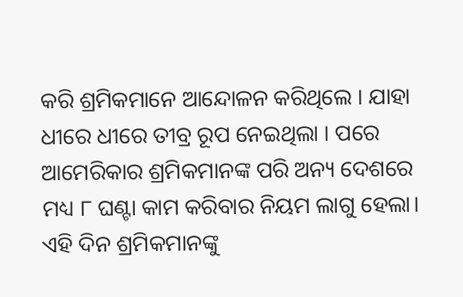କରି ଶ୍ରମିକମାନେ ଆନ୍ଦୋଳନ କରିଥିଲେ । ଯାହା ଧୀରେ ଧୀରେ ତୀବ୍ର ରୂପ ନେଇଥିଲା । ପରେ ଆମେରିକାର ଶ୍ରମିକମାନଙ୍କ ପରି ଅନ୍ୟ ଦେଶରେ ମଧ୍ୟ ୮ ଘଣ୍ଟା କାମ କରିବାର ନିୟମ ଲାଗୁ ହେଲା। ଏହି ଦିନ ଶ୍ରମିକମାନଙ୍କୁ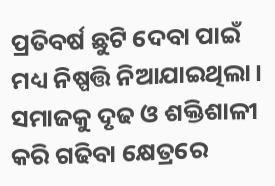ପ୍ରତିବର୍ଷ ଛୁଟି ଦେବା ପାଇଁ ମଧ୍ୟ ନିଷ୍ପତ୍ତି ନିଆଯାଇଥିଲା। ସମାଜକୁ ଦୃଢ ଓ ଶକ୍ତିଶାଳୀ କରି ଗଢିବା କ୍ଷେତ୍ରରେ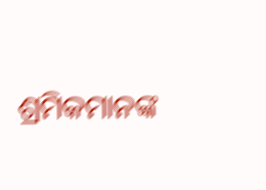ଶ୍ରମିକମାନଙ୍କ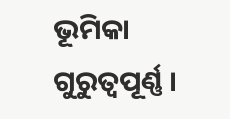ଭୂମିକା ଗୁରୁତ୍ୱପୂର୍ଣ୍ଣ ।